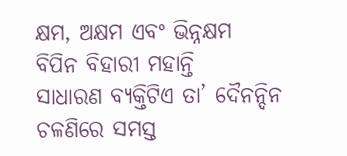କ୍ଷମ, ଅକ୍ଷମ ଏବଂ ଭିନ୍ନକ୍ଷମ
ବିପିନ ବିହାରୀ ମହାନ୍ତି
ସାଧାରଣ ବ୍ୟକ୍ତିଟିଏ ତା’ ଦୈନନ୍ଦିନ ଚଳଣିରେ ସମସ୍ତ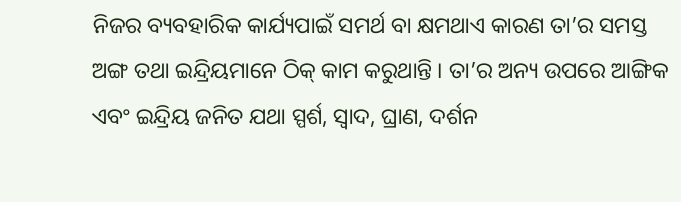ନିଜର ବ୍ୟବହାରିକ କାର୍ଯ୍ୟପାଇଁ ସମର୍ଥ ବା କ୍ଷମଥାଏ କାରଣ ତା’ର ସମସ୍ତ ଅଙ୍ଗ ତଥା ଇନ୍ଦ୍ରିୟମାନେ ଠିକ୍ କାମ କରୁଥାନ୍ତି । ତା’ର ଅନ୍ୟ ଉପରେ ଆଙ୍ଗିକ ଏବଂ ଇନ୍ଦ୍ରିୟ ଜନିତ ଯଥା ସ୍ପର୍ଶ, ସ୍ୱାଦ, ଘ୍ରାଣ, ଦର୍ଶନ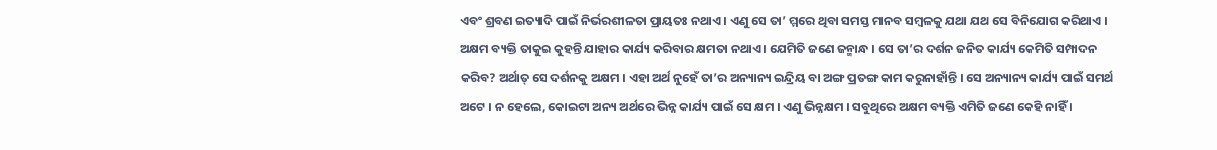ଏବଂ ଶ୍ରବଣ ଇତ୍ୟାଦି ପାଇଁ ନିର୍ଭରଶୀଳତା ପ୍ରାୟତଃ ନଥାଏ । ଏଣୁ ସେ ତା’ ମ୍ମରେ ଥିବା ସମସ୍ତ ମାନବ ସମ୍ବଳକୁ ଯଥା ଯଥ ସେ ବିନିଯୋଗ କରିଥାଏ ।
ଅକ୍ଷମ ବ୍ୟକ୍ତି ତାକୁଇ କୁହନ୍ତି ଯାହାର କାର୍ଯ୍ୟ କରିବାର କ୍ଷମତା ନଥାଏ । ଯେମିତି ଜଣେ ଜନ୍ମାନ୍ଧ । ସେ ତା’ର ଦର୍ଶନ ଜନିତ କାର୍ଯ୍ୟ କେମିତି ସମ୍ପାଦନ କରିବ? ଅର୍ଥାତ୍ ସେ ଦର୍ଶନକୁ ଅକ୍ଷମ । ଏହା ଅର୍ଥ ନୁହେଁ ତା’ର ଅନ୍ୟାନ୍ୟ ଇନ୍ଦ୍ରିୟ ବା ଅଙ୍ଗ ପ୍ରତଙ୍ଗ କାମ କରୁନାହାଁନ୍ତି । ସେ ଅନ୍ୟାନ୍ୟ କାର୍ଯ୍ୟ ପାଇଁ ସମର୍ଥ ଅଟେ । ନ ହେଲେ, କୋଇଟା ଅନ୍ୟ ଅର୍ଥରେ ଭିନ୍ନ କାର୍ଯ୍ୟ ପାଇଁ ସେ କ୍ଷମ । ଏଣୁ ଭିନ୍ନକ୍ଷମ । ସବୁଥିରେ ଅକ୍ଷମ ବ୍ୟକ୍ତି ଏମିତି ଜଣେ କେହି ନାହିଁ ।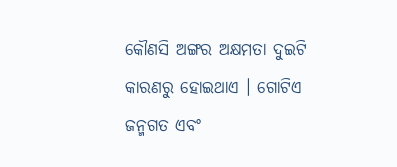କୌଣସି ଅଙ୍ଗର ଅକ୍ଷମତା ଦୁଇଟି କାରଣରୁ ହୋଇଥାଏ । ଗୋଟିଏ ଜନ୍ମଗତ ଏବଂ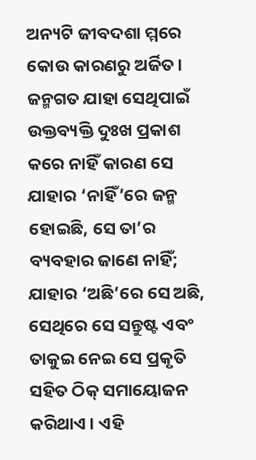ଅନ୍ୟଟି ଜୀବଦଶା ମ୍ମରେ କୋଉ କାରଣରୁ ଅର୍ଜିତ । ଜନ୍ମଗତ ଯାହା ସେଥିପାଇଁ ଉକ୍ତବ୍ୟକ୍ତି ଦୁଃଖ ପ୍ରକାଶ କରେ ନାହିଁ କାରଣ ସେ ଯାହାର ‘ନାହିଁ’ରେ ଜନ୍ମ ହୋଇଛି, ସେ ତା’ର ବ୍ୟବହାର ଜାଣେ ନାହିଁ; ଯାହାର ‘ଅଛି’ରେ ସେ ଅଛି, ସେଥିରେ ସେ ସନ୍ତୁଷ୍ଟ ଏବଂ ତାକୁଇ ନେଇ ସେ ପ୍ରକୃତି ସହିତ ଠିକ୍ ସମାୟୋଜନ କରିଥାଏ । ଏହି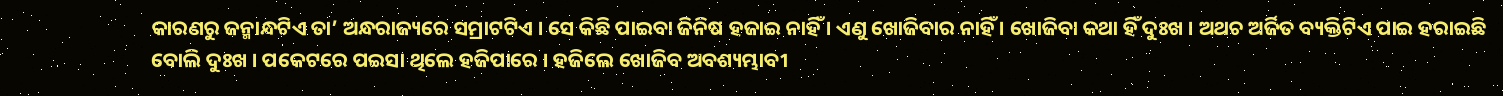କାରଣରୁ ଜନ୍ମାନ୍ଧଟିଏ ତା’ ଅନ୍ଧରାଜ୍ୟରେ ସମ୍ରାଟଟିଏ । ସେ କିଛି ପାଇବା ଜିନିଷ ହଜାଇ ନାହିଁ । ଏଣୁ ଖୋଜିବାର ନାହିଁ । ଖୋଜିବା କଥା ହିଁ ଦୁଃଖ । ଅଥଚ ଅର୍ଜିତ ବ୍ୟକ୍ତିଟିଏ ପାଇ ହରାଇଛି ବୋଲି ଦୁଃଖ । ପକେଟରେ ପଇସା ଥିଲେ ହଜିପାରେ । ହଜିଲେ ଖୋଜିବ ଅବଶ୍ୟମ୍ଭାବୀ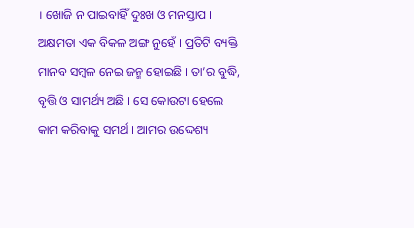। ଖୋଜି ନ ପାଇବାହିଁ ଦୁଃଖ ଓ ମନସ୍ତାପ ।
ଅକ୍ଷମତା ଏକ ବିକଳ ଅଙ୍ଗ ନୁହେଁ । ପ୍ରତିଟି ବ୍ୟକ୍ତି ମାନବ ସମ୍ବଳ ନେଇ ଜନ୍ମ ହୋଇଛି । ତା’ର ବୁଦ୍ଧି, ବୃତ୍ତି ଓ ସାମର୍ଥ୍ୟ ଅଛି । ସେ କୋଉଟା ହେଲେ କାମ କରିବାକୁ ସମର୍ଥ । ଆମର ଉଦ୍ଦେଶ୍ୟ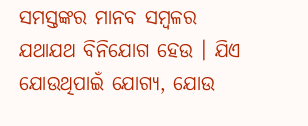ସମସ୍ତଙ୍କର ମାନବ ସମ୍ବଳର ଯଥାଯଥ ବିନିଯୋଗ ହେଉ । ଯିଏ ଯୋଉଥିପାଇଁ ଯୋଗ୍ୟ, ଯୋଉ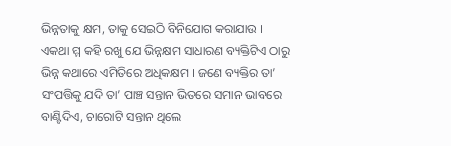ଭିନ୍ନତାକୁ କ୍ଷମ, ତାକୁ ସେଇଠି ବିନିଯୋଗ କରାଯାଉ ।
ଏକଥା ମ୍ମ କହି ରଖୁ ଯେ ଭିନ୍ନକ୍ଷମ ସାଧାରଣ ବ୍ୟକ୍ତିଟିଏ ଠାରୁ ଭିନ୍ନ କଥାରେ ଏମିତିରେ ଅଧିକକ୍ଷମ । ଜଣେ ବ୍ୟକ୍ତିର ତା’ ସଂପତ୍ତିକୁ ଯଦି ତା’ ପାଞ୍ଚ ସନ୍ତାନ ଭିତରେ ସମାନ ଭାବରେ ବାଣ୍ଟିଦିଏ, ଚାରୋଟି ସନ୍ତାନ ଥିଲେ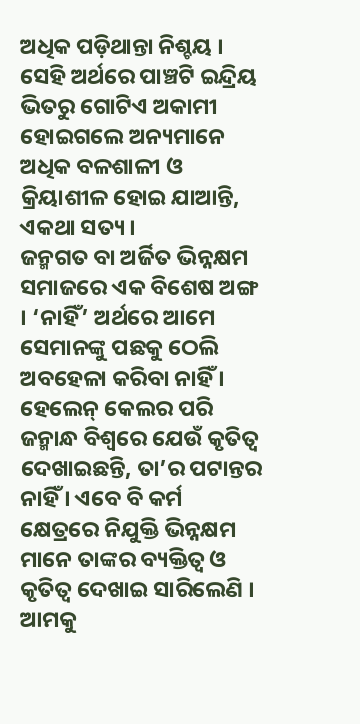ଅଧିକ ପଡ଼ିଥାନ୍ତା ନିଶ୍ଚୟ । ସେହି ଅର୍ଥରେ ପାଞ୍ଚଟି ଇନ୍ଦ୍ରିୟ ଭିତରୁ ଗୋଟିଏ ଅକାମୀ ହୋଇଗଲେ ଅନ୍ୟମାନେ ଅଧିକ ବଳଶାଳୀ ଓ କ୍ରିୟାଶୀଳ ହୋଇ ଯାଆନ୍ତି, ଏକଥା ସତ୍ୟ ।
ଜନ୍ମଗତ ବା ଅର୍ଜିତ ଭିନ୍ନକ୍ଷମ ସମାଜରେ ଏକ ବିଶେଷ ଅଙ୍ଗ । ‘ନାହିଁ’ ଅର୍ଥରେ ଆମେ ସେମାନଙ୍କୁ ପଛକୁ ଠେଲି ଅବହେଳା କରିବା ନାହିଁ । ହେଲେନ୍ କେଲର ପରି ଜନ୍ମାନ୍ଧ ବିଶ୍ୱରେ ଯେଉଁ କୃତିତ୍ୱ ଦେଖାଇଛନ୍ତି, ତା’ର ପଟାନ୍ତର ନାହିଁ । ଏବେ ବି କର୍ମ କ୍ଷେତ୍ରରେ ନିଯୁକ୍ତି ଭିନ୍ନକ୍ଷମ ମାନେ ତାଙ୍କର ବ୍ୟକ୍ତିତ୍ୱ ଓ କୃତିତ୍ୱ ଦେଖାଇ ସାରିଲେଣି ।
ଆମକୁ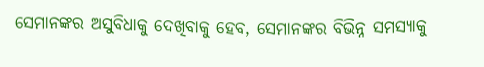ସେମାନଙ୍କର ଅସୁବିଧାକୁ ଦେଖିବାକୁ ହେବ, ସେମାନଙ୍କର ବିଭିନ୍ନ ସମସ୍ୟାକୁ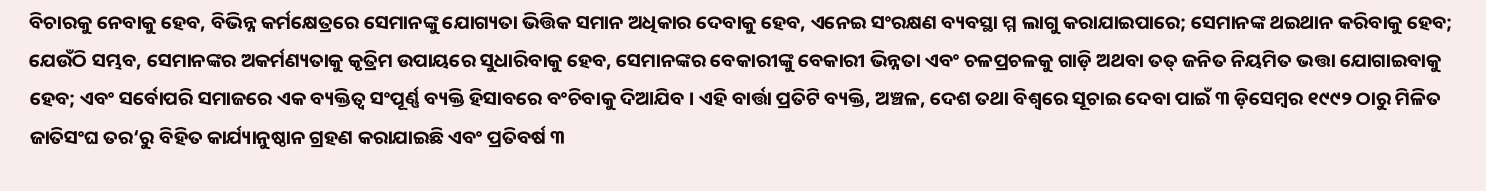ବିଚାରକୁ ନେବାକୁ ହେବ, ବିଭିନ୍ନ କର୍ମକ୍ଷେତ୍ରରେ ସେମାନଙ୍କୁ ଯୋଗ୍ୟତା ଭିତ୍ତିକ ସମାନ ଅଧିକାର ଦେବାକୁ ହେବ, ଏନେଇ ସଂରକ୍ଷଣ ବ୍ୟବସ୍ଥା ମ୍ମ ଲାଗୁ କରାଯାଇପାରେ; ସେମାନଙ୍କ ଥଇଥାନ କରିବାକୁ ହେବ; ଯେଉଁଠି ସମ୍ଭବ, ସେମାନଙ୍କର ଅକର୍ମଣ୍ୟତାକୁ କୃତ୍ରିମ ଉପାୟରେ ସୁଧାରିବାକୁ ହେବ, ସେମାନଙ୍କର ବେକାରୀଙ୍କୁ ବେକାରୀ ଭିନ୍ନତା ଏବଂ ଚଳପ୍ରଚଳକୁ ଗାଡ଼ି ଅଥବା ତତ୍ ଜନିତ ନିୟମିତ ଭତ୍ତା ଯୋଗାଇବାକୁ ହେବ; ଏବଂ ସର୍ବୋପରି ସମାଜରେ ଏକ ବ୍ୟକ୍ତିତ୍ୱ ସଂପୂର୍ଣ୍ଣ ବ୍ୟକ୍ତି ହିସାବରେ ବଂଚିବାକୁ ଦିଆଯିବ । ଏହି ବାର୍ତ୍ତା ପ୍ରତିଟି ବ୍ୟକ୍ତି, ଅଞ୍ଚଳ, ଦେଶ ତଥା ବିଶ୍ୱରେ ସୂଚାଇ ଦେବା ପାଇଁ ୩ ଡ଼ିସେମ୍ବର ୧୯୯୨ ଠାରୁ ମିଳିତ ଜାତିସଂଘ ତର‘ରୁ ବିହିତ କାର୍ଯ୍ୟାନୁଷ୍ଠାନ ଗ୍ରହଣ କରାଯାଇଛି ଏବଂ ପ୍ରତିବର୍ଷ ୩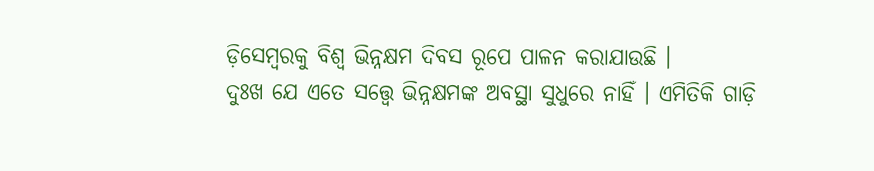ଡ଼ିସେମ୍ବରକୁ ବିଶ୍ୱ ଭିନ୍ନକ୍ଷମ ଦିବସ ରୂପେ ପାଳନ କରାଯାଉଛି ।
ଦୁଃଖ ଯେ ଏତେ ସତ୍ତ୍ୱେ ଭିନ୍ନକ୍ଷମଙ୍କ ଅବସ୍ଥା ସୁଧୁରେ ନାହିଁ । ଏମିତିକି ଗାଡ଼ି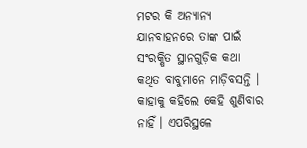ମଟର କି ଅନ୍ୟାନ୍ୟ ଯାନବାହନରେ ତାଙ୍କ ପାଇଁ ସଂରକ୍ଷିତ ସ୍ଥାନଗୁଡ଼ିକ କଥା କଥିତ ବାବୁମାନେ ମାଡ଼ିବସନ୍ତି । କାହାକୁ କହିଲେ କେହି ଶୁଣିବାର ନାହିଁ । ଏପରିସ୍ଥଳେ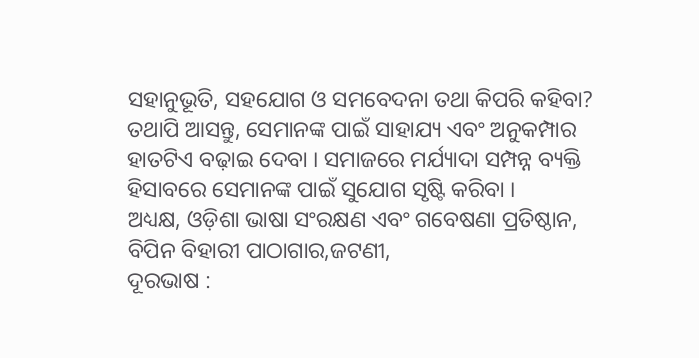ସହାନୁଭୂତି, ସହଯୋଗ ଓ ସମବେଦନା ତଥା କିପରି କହିବା?
ତଥାପି ଆସନ୍ତୁ, ସେମାନଙ୍କ ପାଇଁ ସାହାଯ୍ୟ ଏବଂ ଅନୁକମ୍ପାର ହାତଟିଏ ବଢ଼ାଇ ଦେବା । ସମାଜରେ ମର୍ଯ୍ୟାଦା ସମ୍ପନ୍ନ ବ୍ୟକ୍ତି ହିସାବରେ ସେମାନଙ୍କ ପାଇଁ ସୁଯୋଗ ସୃଷ୍ଟି କରିବା ।
ଅଧ୍ୟକ୍ଷ, ଓଡ଼ିଶା ଭାଷା ସଂରକ୍ଷଣ ଏବଂ ଗବେଷଣା ପ୍ରତିଷ୍ଠାନ,
ବିପିନ ବିହାରୀ ପାଠାଗାର,ଜଟଣୀ,
ଦୂରଭାଷ :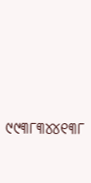୯୯୩୮୩୪୪୧୩୮